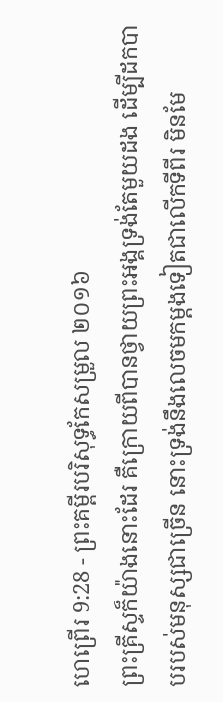ហេព្រើរ 9:28 - ព្រះគម្ពីរបរិសុទ្ធកែសម្រួល ២០១៦
ព្រះគ្រីស្ទក៏យ៉ាងនោះដែរ គឺក្រោយពីបានថ្វាយព្រះអង្គទ្រង់តែមួយដង ដើម្បីដកបាបរបស់មនុស្សជាច្រើន នោះទ្រង់នឹងលេចមកម្ដងទៀតជាលើកទីពីរ មិនមែ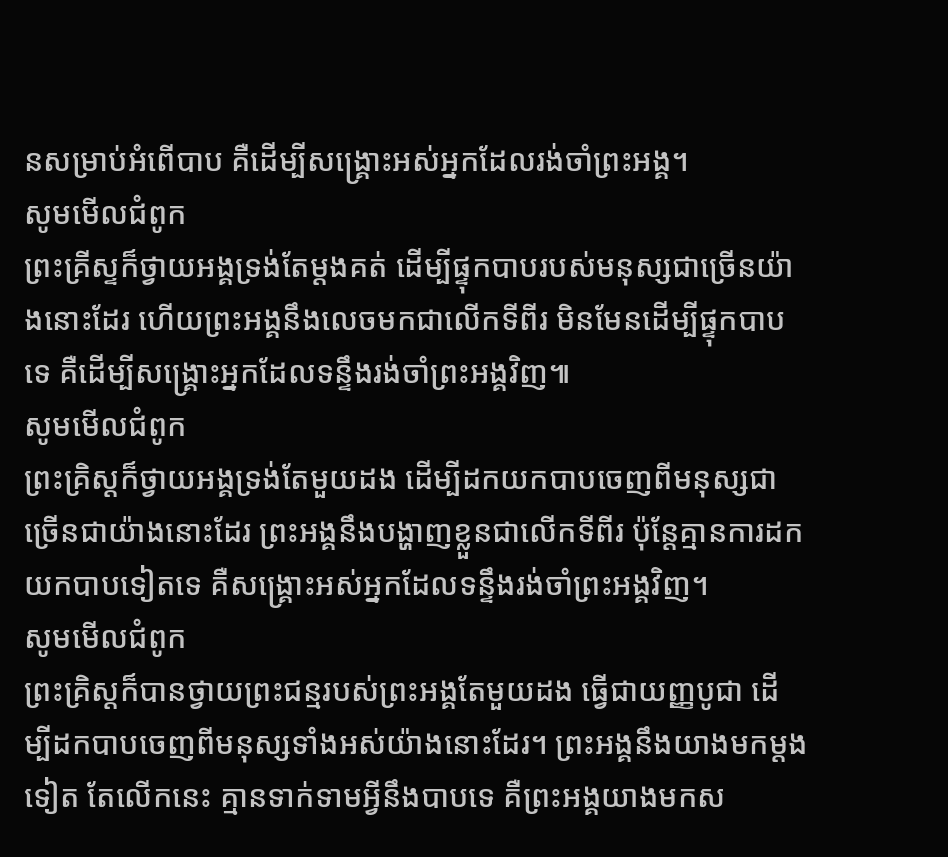នសម្រាប់អំពើបាប គឺដើម្បីសង្គ្រោះអស់អ្នកដែលរង់ចាំព្រះអង្គ។
សូមមើលជំពូក
ព្រះគ្រីស្ទក៏ថ្វាយអង្គទ្រង់តែម្ដងគត់ ដើម្បីផ្ទុកបាបរបស់មនុស្សជាច្រើនយ៉ាងនោះដែរ ហើយព្រះអង្គនឹងលេចមកជាលើកទីពីរ មិនមែនដើម្បីផ្ទុកបាបទេ គឺដើម្បីសង្គ្រោះអ្នកដែលទន្ទឹងរង់ចាំព្រះអង្គវិញ៕
សូមមើលជំពូក
ព្រះគ្រិស្ដក៏ថ្វាយអង្គទ្រង់តែមួយដង ដើម្បីដកយកបាបចេញពីមនុស្សជាច្រើនជាយ៉ាងនោះដែរ ព្រះអង្គនឹងបង្ហាញខ្លួនជាលើកទីពីរ ប៉ុន្ដែគ្មានការដកយកបាបទៀតទេ គឺសង្គ្រោះអស់អ្នកដែលទន្ទឹងរង់ចាំព្រះអង្គវិញ។
សូមមើលជំពូក
ព្រះគ្រិស្តក៏បានថ្វាយព្រះជន្មរបស់ព្រះអង្គតែមួយដង ធ្វើជាយញ្ញបូជា ដើម្បីដកបាបចេញពីមនុស្សទាំងអស់យ៉ាងនោះដែរ។ ព្រះអង្គនឹងយាងមកម្ដងទៀត តែលើកនេះ គ្មានទាក់ទាមអ្វីនឹងបាបទេ គឺព្រះអង្គយាងមកស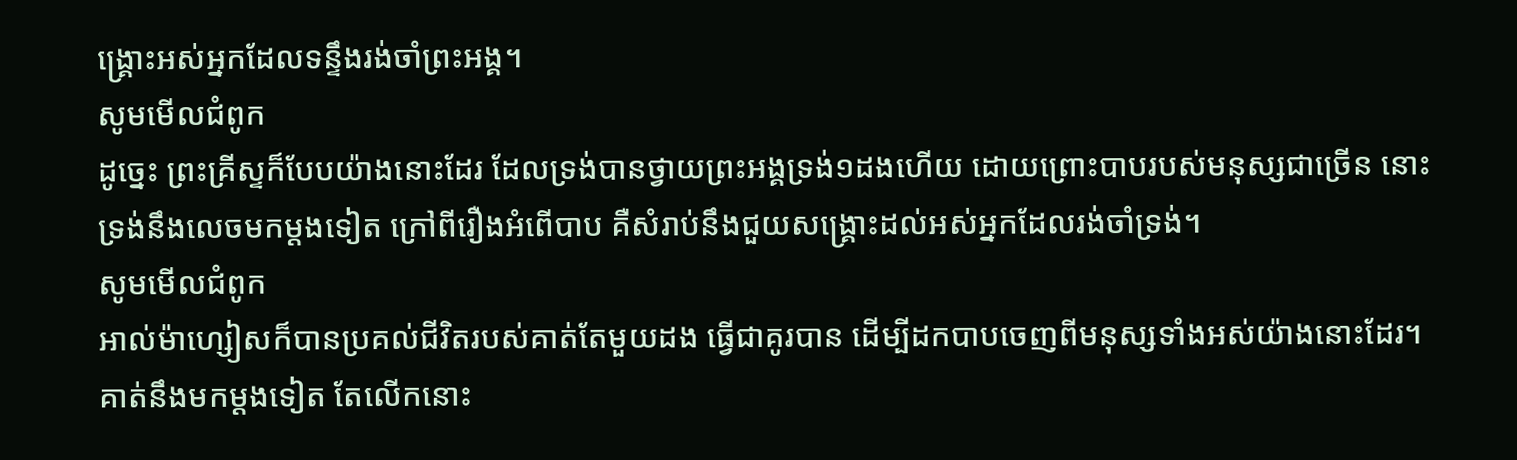ង្គ្រោះអស់អ្នកដែលទន្ទឹងរង់ចាំព្រះអង្គ។
សូមមើលជំពូក
ដូច្នេះ ព្រះគ្រីស្ទក៏បែបយ៉ាងនោះដែរ ដែលទ្រង់បានថ្វាយព្រះអង្គទ្រង់១ដងហើយ ដោយព្រោះបាបរបស់មនុស្សជាច្រើន នោះទ្រង់នឹងលេចមកម្តងទៀត ក្រៅពីរឿងអំពើបាប គឺសំរាប់នឹងជួយសង្គ្រោះដល់អស់អ្នកដែលរង់ចាំទ្រង់។
សូមមើលជំពូក
អាល់ម៉ាហ្សៀសក៏បានប្រគល់ជីវិតរបស់គាត់តែមួយដង ធ្វើជាគូរបាន ដើម្បីដកបាបចេញពីមនុស្សទាំងអស់យ៉ាងនោះដែរ។ គាត់នឹងមកម្ដងទៀត តែលើកនោះ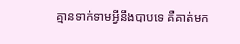គ្មានទាក់ទាមអ្វីនឹងបាបទេ គឺគាត់មក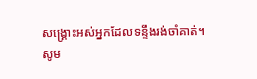សង្គ្រោះអស់អ្នកដែលទន្ទឹងរង់ចាំគាត់។
សូម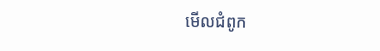មើលជំពូក